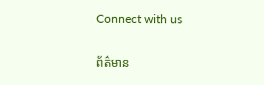Connect with us

ព័ត៌មាន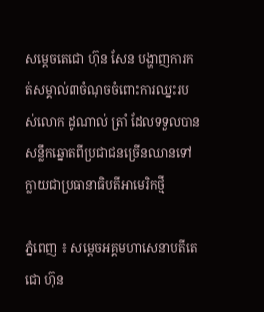សម្ដេចតេជោ ហ៊ុន សែន បង្ហាញការកត់សម្គាល់៣ចំណុចចំពោះការឈ្នះរបស់លោក ដូណាល់ ត្រាំ ដែលទទួលបានសន្លឹកឆ្នោតពីប្រជាជនច្រើនឈានទៅក្លាយជាប្រធានាធិបតីអាមេរិកថ្មី

ភ្នំពេញ ៖ សម្ដេចអគ្គមហាសេនាបតីតេជោ ហ៊ុន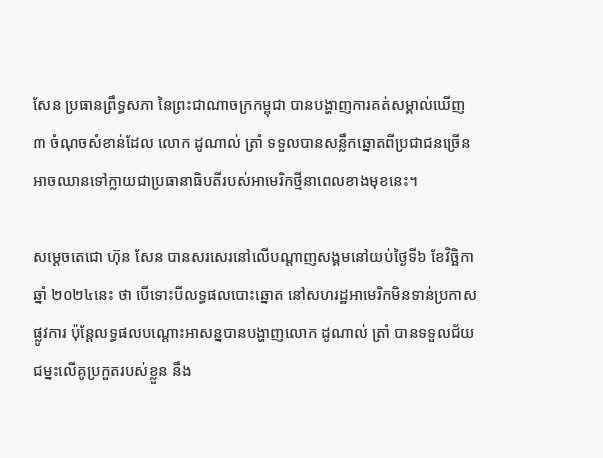សែន ប្រធានព្រឹទ្ធសភា នៃព្រះជាណាចក្រកម្ពុជា បានបង្ហាញការគត់សម្គាល់ឃើញ ៣ ចំណុចសំខាន់ដែល លោក ដូណាល់ ត្រាំ ទទួលបានសន្លឹកឆ្នោតពីប្រជាជនច្រើន អាចឈានទៅក្លាយជាប្រធានាធិបតីរបស់អាមេរិកថ្មីនាពេលខាងមុខនេះ។

សម្ដេចតេជោ ហ៊ុន សែន បានសរសេរនៅលើបណ្ដាញសង្គមនៅយប់ថ្ងៃទី៦ ខែវិច្ឆិកា ឆ្នាំ ២០២៤នេះ ថា បើទោះបីលទ្ធផលបោះឆ្នោត នៅសហរដ្ឋអាមេរិកមិនទាន់ប្រកាសផ្លូវការ ប៉ុន្តែលទ្ធផលបណ្តោះអាសន្នបានបង្ហាញលោក ដូណាល់ ត្រាំ បានទទួលជ័យជម្នះលើគូប្រកួតរបស់ខ្លួន នឹង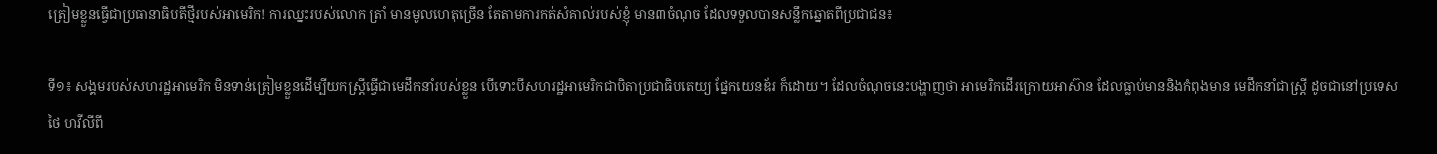ត្រៀមខ្លួនធ្វើជាប្រធានាធិបតីថ្មីរបស់អាមេរិក! ការឈ្នះរបស់លោក ត្រាំ មានមូលហេតុច្រើន តែតាមការកត់សំគាល់របស់ខ្ញុំ មាន៣ចំណុច ដែលទទួលបានសន្លឹកឆ្នោតពីប្រជាជន៖

ទី១៖ សង្គមរបស់សហរដ្ឋអាមេរិក មិនទាន់ត្រៀមខ្លួនដើម្បីយកស្រ្តីធ្វើជាមេដឹកនាំរបស់ខ្លួន បើទោះបីសហរដ្ឋអាមេរិកជាបិតាប្រជាធិបតេយ្យ ផ្នែកយេនឌ័រ ក៏ដោយ។ ដែលចំណុចនេះបង្ហាញថា អាមេរិកដើរក្រោយអាស៊ាន ដែលធ្លាប់មាននិងកំពុងមាន មេដឹកនាំជាស្រ្តី ដូចជានៅប្រទេសថៃ ហវីលីពី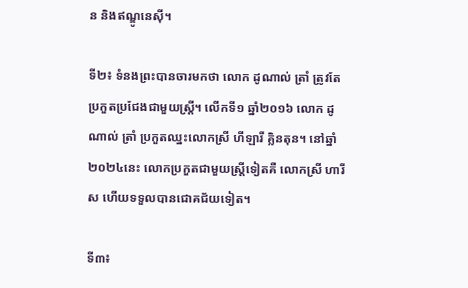ន និងឥណ្ឌូនេស៊ី។

ទី២៖ ទំនងព្រះបានចារមកថា លោក ដូណាល់ ត្រាំ ត្រូវតែប្រកួតប្រជែងជាមួយស្រ្តី។ លើកទី១ ឆ្នាំ២០១៦ លោក ដូណាល់ ត្រាំ ប្រកួតឈ្នះលោកស្រី ហីឡារី គ្លិនតុន។ នៅឆ្នាំ២០២៤នេះ លោកប្រកួតជាមួយស្ត្រីទៀតគឺ លោកស្រី ហារីស ហើយទទួលបានជោគជ័យទៀត។

ទី៣៖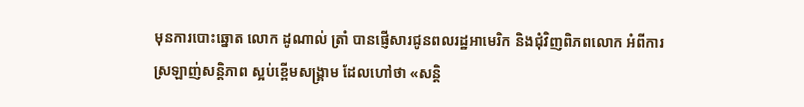មុនការបោះឆ្នោត លោក ដូណាល់ ត្រាំ បានផ្ញើសារជូនពលរដ្ឋអាមេរិក និងជុំវិញពិភពលោក អំពីការស្រឡាញ់សន្តិភាព ស្អប់ខ្ពើមសង្រ្គាម ដែលហៅថា «សន្តិ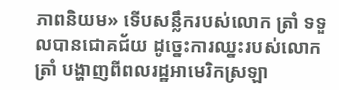ភាពនិយម» ទើបសន្លឹករបស់លោក ត្រាំ ទទួលបានជោគជ័យ ដូច្នេះការឈ្នះរបស់លោក ត្រាំ បង្ហាញពីពលរដ្ឋអាមេរិកស្រឡា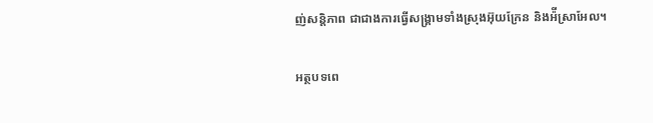ញ់សន្តិភាព ជាជាងការធ្វើសង្រ្គាមទាំងស្រុងអ៊ុយក្រែន និងអ៉ីស្រាអែល។

អត្ថបទពេ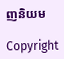ញនិយម

Copyright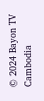© 2024 Bayon TV Cambodia